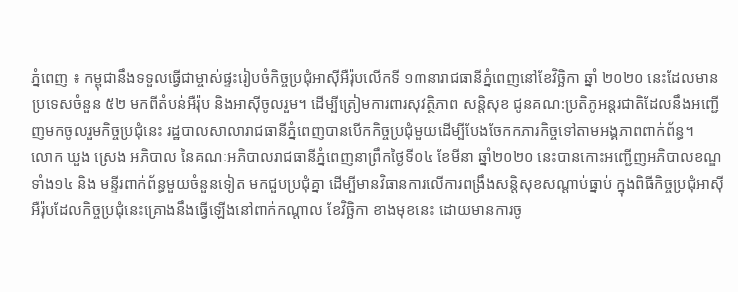ភ្នំពេញ ៖ កម្ពុជានឹងទទួលធ្វើជាម្ចាស់ផ្ទះរៀបចំកិច្ចប្រជុំអាស៊ីអឺរ៉ុបលើកទី ១៣នារាជធានីភ្នំពេញនៅខែវិច្ឆិកា ឆ្នាំ ២០២០ នេះដែលមានប្រទេសចំនួន ៥២ មកពីតំបន់អឺរ៉ុប និងអាស៊ីចូលរួម។ ដើម្បីត្រៀមការពារសុវត្ថិភាព សន្តិសុខ ជូនគណ:ប្រតិភូអន្តរជាតិដែលនឹងអញ្ជើញមកចូលរួមកិច្ចប្រជុំនេះ រដ្ឋបាលសាលារាជធានីភ្នំពេញបានបើកកិច្ចប្រជុំមួយដើម្បីបែងចែកកភារកិច្ចទៅតាមអង្គភាពពាក់ព័ន្ធ។
លោក ឃួង ស្រេង អភិបាល នៃគណៈអភិបាលរាជធានីភ្នំពេញនាព្រឹកថ្ងៃទី០៤ ខែមីនា ឆ្នាំ២០២០ នេះបានកោះអញ្ជើញអភិបាលខណ្ឌទាំង១៤ និង មន្ទីរពាក់ព័ន្ធមួយចំនួនទៀត មកជួបប្រជុំគ្នា ដើម្បីមានវិធានការលើការពង្រឹងសន្តិសុខសណ្ដាប់ធ្នាប់ ក្នុងពិធីកិច្ចប្រជុំអាស៊ី អឺរ៉ុបដែលកិច្ចប្រជុំនេះគ្រោងនឹងធ្វើឡើងនៅពាក់កណ្ដាល ខែវិច្ឆិកា ខាងមុខនេះ ដោយមានការចូ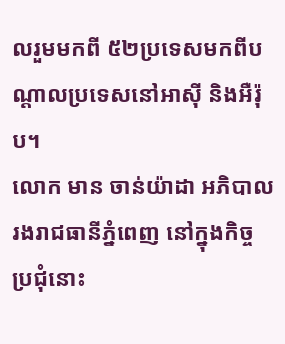លរួមមកពី ៥២ប្រទេសមកពីបណ្តាលប្រទេសនៅអាស៊ី និងអឺរ៉ុប។
លោក មាន ចាន់យ៉ាដា អភិបាលរងរាជធានីភ្នំពេញ នៅក្នុងកិច្ចប្រជុំនោះ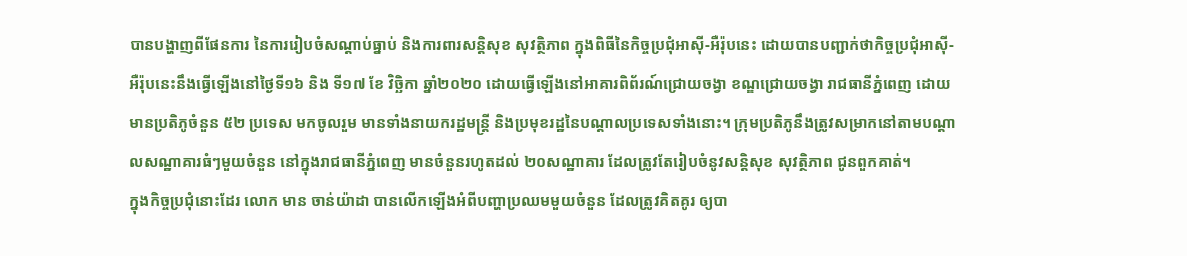បានបង្ហាញពីផែនការ នៃការរៀបចំសណ្ដាប់ធ្នាប់ និងការពារសន្តិសុខ សុវត្ថិភាព ក្នុងពិធីនៃកិច្ចប្រជុំអាស៊ី-អឺរ៉ុបនេះ ដោយបានបញ្ជាក់ថាកិច្ចប្រជុំអាស៊ី-អឺរ៉ុបនេះនឹងធ្វើឡើងនៅថ្ងៃទី១៦ និង ទី១៧ ខែ វិច្ឆិកា ឆ្នាំ២០២០ ដោយធ្វើឡើងនៅអាគារពិព័រណ៍ជ្រោយចង្វា ខណ្ឌជ្រោយចង្វា រាជធានីភ្នំពេញ ដោយមានប្រតិភូចំនួន ៥២ ប្រទេស មកចូលរួម មានទាំងនាយករដ្ឋមន្ត្រី និងប្រមុខរដ្ឋនៃបណ្តាលប្រទេសទាំងនោះ។ ក្រុមប្រតិភូនឹងត្រូវសម្រាកនៅតាមបណ្ដាលសណ្ឋាគារធំៗមួយចំនួន នៅក្នុងរាជធានីភ្នំពេញ មានចំនួនរហូតដល់ ២០សណ្ឋាគារ ដែលត្រូវតែរៀបចំនូវសន្តិសុខ សុវត្ថិភាព ជូនពួកគាត់។
ក្នុងកិច្ចប្រជុំនោះដែរ លោក មាន ចាន់យ៉ាដា បានលើកឡើងអំពីបញ្ហាប្រឈមមួយចំនួន ដែលត្រូវគិតគូរ ឲ្យបា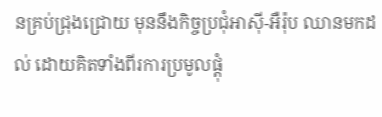នគ្រប់ជ្រុងជ្រោយ មុននឹងកិច្ចប្រជុំអាស៊ី-អឺរ៉ុប ឈានមកដល់ ដោយគិតទាំងពីរការប្រមូលផ្ដុំ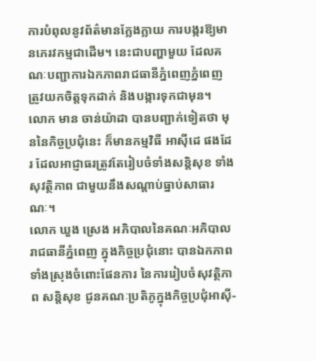ការបំពុលនូវព័ត៌មានក្លែងក្លាយ ការបង្ករឱ្យមានភេរវកម្មជាដើម។ នេះជាបញ្ហាមួយ ដែលគណៈបញ្ជាការឯកភាពរាជធានីភ្នំពេញភ្នំពេញ ត្រូវយកចិត្តទុកដាក់ និងបង្ការទុកជាមុន។
លោក មាន ចាន់យ៉ាដា បានបញ្ជាក់ទៀតថា មុននៃកិច្ចប្រជុំនេះ ក៏មានកម្មវិធី អាស៊ីដេ ផងដែរ ដែលអាជ្ញាធរត្រូវតែរៀបចំទាំងសន្តិសុខ ទាំងសុវត្ថិភាព ជាមួយនឹងសណ្ដាប់ធ្នាប់សាធារណៈ។
លោក ឃួង ស្រេង អភិបាលនៃគណៈអភិបាលរាជធានីភ្នំពេញ ក្នុងកិច្ចប្រជុំនោះ បានឯកភាពទាំងស្រុងចំពោះផែនការ នៃការរៀបចំសុវត្ថិភាព សន្តិសុខ ជូនគណៈប្រតិភូក្នុងកិច្ចប្រជុំអាស៊ី-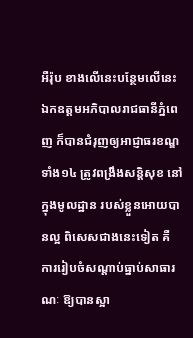អឺរ៉ុប ខាងលើនេះបន្ថែមលើនេះ ឯកឧត្តមអភិបាលរាជធានីភ្នំពេញ ក៏បានជំរុញឲ្យអាជ្ញាធរខណ្ឌទាំង១៤ ត្រូវពង្រឹងសន្តិសុខ នៅក្នុងមូលដ្ឋាន របស់ខ្លួនអោយបានល្អ ពិសេសជាងនេះទៀត គឺ ការរៀបចំសណ្ដាប់ធ្នាប់សាធារណៈ ឱ្យបានស្អា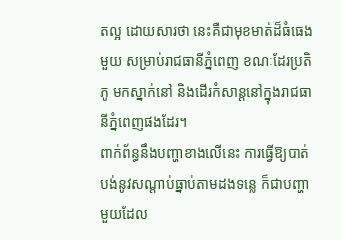តល្អ ដោយសារថា នេះគឺជាមុខមាត់ដ៏ធំធេងមួយ សម្រាប់រាជធានីភ្នំពេញ ខណៈដែរប្រតិភូ មកស្នាក់នៅ និងដើរកំសាន្តនៅក្នុងរាជធានីភ្នំពេញផងដែរ។
ពាក់ព័ន្ធនឹងបញ្ហាខាងលើនេះ ការធ្វើឱ្យបាត់បង់នូវសណ្ដាប់ធ្នាប់តាមដងទន្លេ ក៏ជាបញ្ហាមួយដែល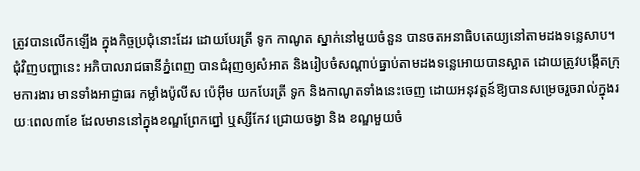ត្រូវបានលើកឡើង ក្នុងកិច្ចប្រជុំនោះដែរ ដោយបែរត្រី ទូក កាណូត ស្នាក់នៅមួយចំនួន បានចតអនាធិបតេយ្យនៅតាមដងទន្លេសាប។ ជុំវិញបញ្ហានេះ អភិបាលរាជធានីភ្នំពេញ បានជំរុញឲ្យសំអាត និងរៀបចំសណ្តាប់ធ្នាប់តាមដងទន្លេអោយបានស្អាត ដោយត្រូវបង្កើតក្រុមការងារ មានទាំងអាជ្ញាធរ កម្លាំងប៉ូលីស ប៉េអ៊ឹម យកបែរត្រី ទូក និងកាណូតទាំងនេះចេញ ដោយអនុវត្តន៍ឱ្យបានសម្រេចរួចរាល់ក្នុងរយៈពេល៣ខែ ដែលមាននៅក្នុងខណ្ឌព្រែកព្នៅ ឬស្សីកែវ ជ្រោយចង្វា និង ខណ្ឌមួយចំ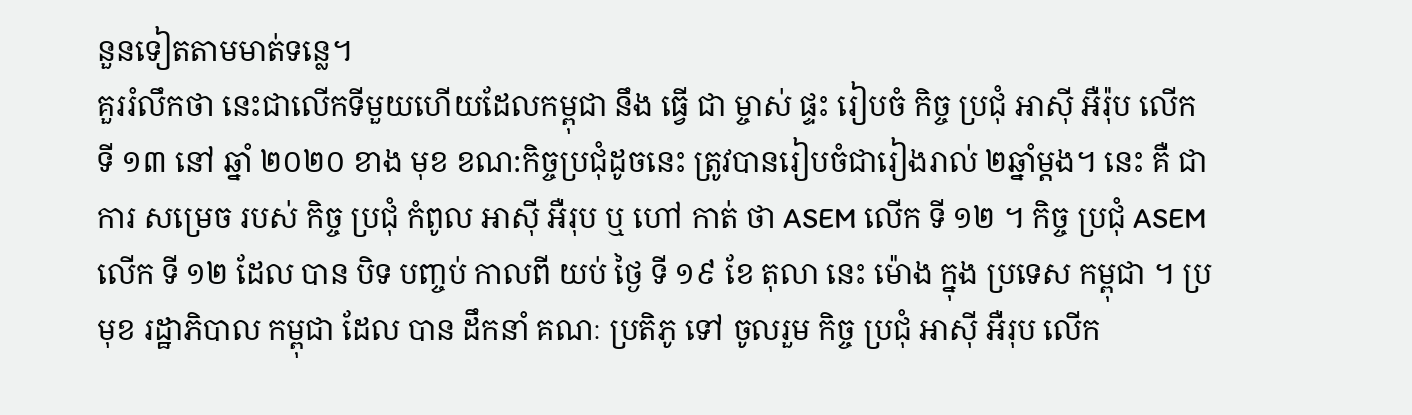នួនទៀតតាមមាត់ទន្លេ។
គួររំលឹកថា នេះជាលើកទីមួយហើយដែលកម្ពុជា នឹង ធ្វើ ជា ម្ចាស់ ផ្ទះ រៀបចំ កិច្ច ប្រជុំ អាស៊ី អឺរ៉ុប លើក ទី ១៣ នៅ ឆ្នាំ ២០២០ ខាង មុខ ខណ:កិច្ចប្រជុំដូចនេះ ត្រូវបានរៀបចំជារៀងរាល់ ២ឆ្នាំម្ដង។ នេះ គឺ ជា ការ សម្រេច របស់ កិច្ច ប្រជុំ កំពូល អាស៊ី អឺរុប ឬ ហៅ កាត់ ថា ASEM លើក ទី ១២ ។ កិច្ច ប្រជុំ ASEM លើក ទី ១២ ដែល បាន បិទ បញ្ចប់ កាលពី យប់ ថ្ងៃ ទី ១៩ ខែ តុលា នេះ ម៉ោង ក្នុង ប្រទេស កម្ពុជា ។ ប្រមុខ រដ្ឋាភិបាល កម្ពុជា ដែល បាន ដឹកនាំ គណៈ ប្រតិភូ ទៅ ចូលរួម កិច្ច ប្រជុំ អាស៊ី អឺរុប លើក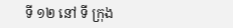ទី ១២ នៅ ទី ក្រុង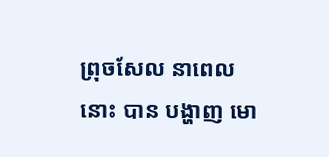ព្រុចសែល នាពេលនេាះ បាន បង្ហាញ មោ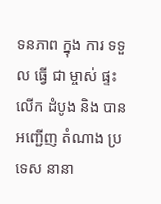ទនភាព ក្នុង ការ ទទួល ធ្វើ ជា ម្ចាស់ ផ្ទះ លើក ដំបូង និង បាន អញ្ជើញ តំណាង ប្រទេស នានា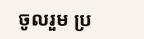ចូលរួម ប្រ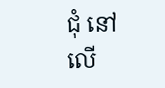ជុំ នៅលើ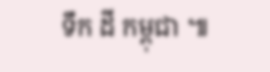ទឹក ដី កម្ពុជា ៕